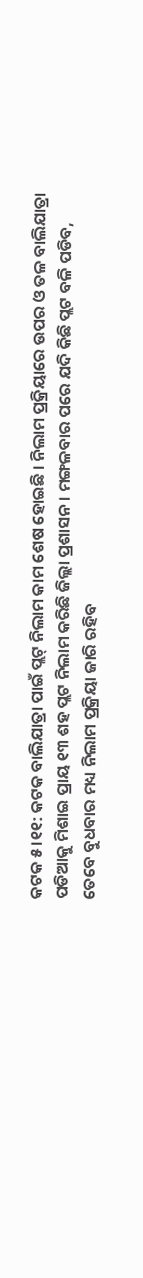କଟକ ୫।୧୧: କଟକ ବାଲିଯାତ୍ରା ପାଇଁ ପ୍ଲଟ୍ ନିଲାମ କାମ ଶେଷ ହୋଇଛି । ନିଲାମ ପ୍ରକ୍ରିୟାରେ ଉପର ଓ ତଳ ବାଲିଯାତ୍ରା ପଡିଆକୁ ମିଶାଇ ପ୍ରାୟ ୧୩ ଶହ ପ୍ଲଟ ନିଲାମ କରିଛି ଜିଲ୍ଲା ପ୍ରଶାସନ । ମଙ୍ଗଳବାର ପରେ ଯଦି କିଛି ପ୍ଲଟ ବଳି ପଡିବ, ତେବେ ବୁଧବାର ମଧ୍ୟ ନିଲାମ ପ୍ରକ୍ରିୟା ଜାରି ରହିବ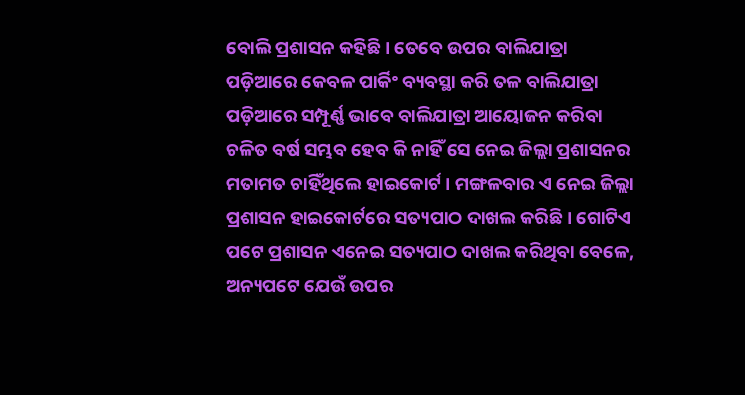ବୋଲି ପ୍ରଶାସନ କହିଛି । ତେବେ ଉପର ବାଲିଯାତ୍ରା ପଡ଼ିଆରେ କେବଳ ପାର୍କିଂ ବ୍ୟବସ୍ଥା କରି ତଳ ବାଲିଯାତ୍ରା ପଡ଼ିଆରେ ସମ୍ପୂର୍ଣ୍ଣ ଭାବେ ବାଲିଯାତ୍ରା ଆୟୋଜନ କରିବା ଚଳିତ ବର୍ଷ ସମ୍ଭବ ହେବ କି ନାହିଁ ସେ ନେଇ ଜିଲ୍ଲା ପ୍ରଶାସନର ମତାମତ ଚାହିଁଥିଲେ ହାଇକୋର୍ଟ । ମଙ୍ଗଳବାର ଏ ନେଇ ଜିଲ୍ଲା ପ୍ରଶାସନ ହାଇକୋର୍ଟରେ ସତ୍ୟପାଠ ଦାଖଲ କରିଛି । ଗୋଟିଏ ପଟେ ପ୍ରଶାସନ ଏନେଇ ସତ୍ୟପାଠ ଦାଖଲ କରିଥିବା ବେଳେ, ଅନ୍ୟପଟେ ଯେଉଁ ଉପର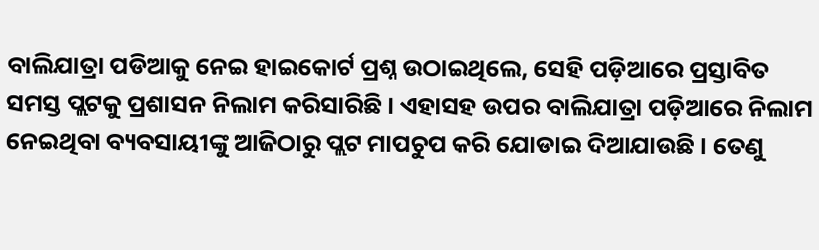ବାଲିଯାତ୍ରା ପଡିଆକୁ ନେଇ ହାଇକୋର୍ଟ ପ୍ରଶ୍ନ ଉଠାଇଥିଲେ, ସେହି ପଡ଼ିଆରେ ପ୍ରସ୍ତାବିତ ସମସ୍ତ ପ୍ଲଟକୁ ପ୍ରଶାସନ ନିଲାମ କରିସାରିଛି । ଏହାସହ ଉପର ବାଲିଯାତ୍ରା ପଡ଼ିଆରେ ନିଲାମ ନେଇଥିବା ବ୍ୟବସାୟୀଙ୍କୁ ଆଜିଠାରୁ ପ୍ଲଟ ମାପଚୁପ କରି ଯୋଡାଇ ଦିଆଯାଉଛି । ତେଣୁ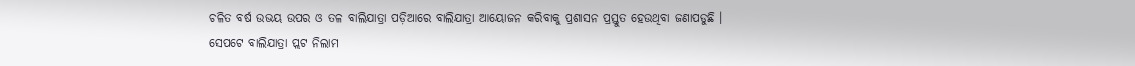ଚଳିତ ବର୍ଷ ଉଭୟ ଉପର ଓ ତଳ ବାଲିଯାତ୍ରା ପଡ଼ିଆରେ ବାଲିଯାତ୍ରା ଆୟୋଜନ କରିବାକୁ ପ୍ରଶାସନ ପ୍ରସ୍ତୁତ ହେଉଥିବା ଜଣାପଡୁଛି ।
ସେପଟେ ବାଲିଯାତ୍ରା ପ୍ଲଟ ନିଲାମ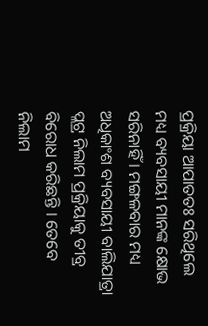ପ୍ରକ୍ରିୟା ଆପାତତଃ ସରିଥିଲେ ମଧ୍ୟ ବ୍ୟବସାୟୀ ମାନଙ୍କ କ୍ଷୋଭ ସରିନାହିଁ । ମଙ୍ଗଳବାର ମଧ୍ୟ ଅଧିକାଂଶ ବ୍ୟବସାୟୀ ବାଲିଯାତ୍ରା ପ୍ଲଟ୍ର ନିଲାମ ପ୍ରକ୍ରିୟାକୁ ତୀବ୍ର ବିରୋଧ କରିଛନ୍ତି । ତେବେ ନିଲାମ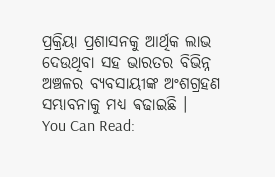ପ୍ରକ୍ରିୟା ପ୍ରଶାସନକୁ ଆର୍ଥିକ ଲାଭ ଦେଉଥିବା ସହ ଭାରତର ବିଭିନ୍ନ ଅଞ୍ଚଳର ବ୍ୟବସାୟୀଙ୍କ ଅଂଶଗ୍ରହଣ ସମ୍ଭାବନାକୁ ମଧ୍ୟ ଵଢାଇଛି ।
You Can Read: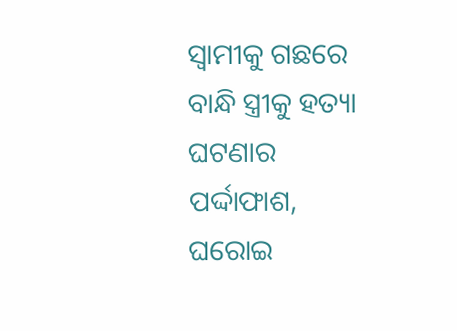ସ୍ଵାମୀକୁ ଗଛରେ ବାନ୍ଧି ସ୍ତ୍ରୀକୁ ହତ୍ୟା ଘଟଣାର ପର୍ଦ୍ଦାଫାଶ, ଘରୋଇ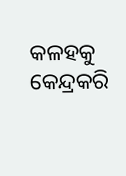କଳହକୁ କେନ୍ଦ୍ରକରି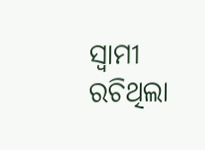ସ୍ୱାମୀ ରଚିଥିଲା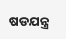ଷଡଯନ୍ତ୍ର